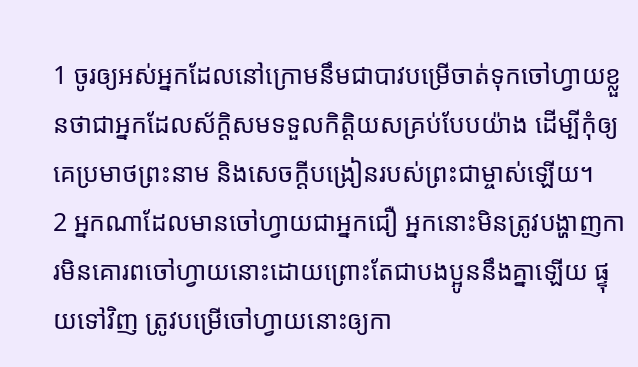1 ចូរឲ្យអស់អ្នកដែលនៅក្រោមនឹមជាបាវបម្រើចាត់ទុកចៅហ្វាយខ្លួនថាជាអ្នកដែលស័ក្ដិសមទទួលកិត្ដិយសគ្រប់បែបយ៉ាង ដើម្បីកុំឲ្យគេប្រមាថព្រះនាម និងសេចក្ដីបង្រៀនរបស់ព្រះជាម្ចាស់ឡើយ។
2 អ្នកណាដែលមានចៅហ្វាយជាអ្នកជឿ អ្នកនោះមិនត្រូវបង្ហាញការមិនគោរពចៅហ្វាយនោះដោយព្រោះតែជាបងប្អូននឹងគ្នាឡើយ ផ្ទុយទៅវិញ ត្រូវបម្រើចៅហ្វាយនោះឲ្យកា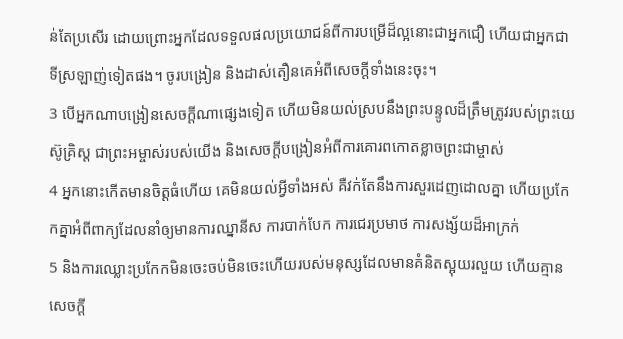ន់តែប្រសើរ ដោយព្រោះអ្នកដែលទទួលផលប្រយោជន៍ពីការបម្រើដ៏ល្អនោះជាអ្នកជឿ ហើយជាអ្នកជាទីស្រឡាញ់ទៀតផង។ ចូរបង្រៀន និងដាស់តឿនគេអំពីសេចក្ដីទាំងនេះចុះ។
3 បើអ្នកណាបង្រៀនសេចក្ដីណាផ្សេងទៀត ហើយមិនយល់ស្របនឹងព្រះបន្ទូលដ៏ត្រឹមត្រូវរបស់ព្រះយេស៊ូគ្រិស្ដ ជាព្រះអម្ចាស់របស់យើង និងសេចក្ដីបង្រៀនអំពីការគោរពកោតខ្លាចព្រះជាម្ចាស់
4 អ្នកនោះកើតមានចិត្ដធំហើយ គេមិនយល់អ្វីទាំងអស់ គឺវក់តែនឹងការសួរដេញដោលគ្នា ហើយប្រកែកគ្នាអំពីពាក្យដែលនាំឲ្យមានការឈ្នានីស ការបាក់បែក ការជេរប្រមាថ ការសង្ស័យដ៏អាក្រក់
5 និងការឈ្លោះប្រកែកមិនចេះចប់មិនចេះហើយរបស់មនុស្សដែលមានគំនិតស្អុយរលួយ ហើយគ្មានសេចក្ដី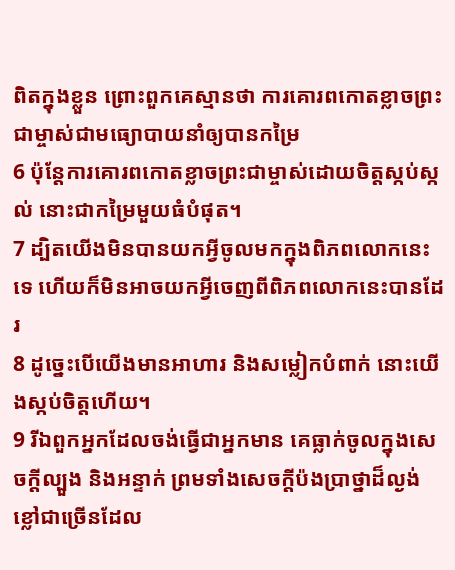ពិតក្នុងខ្លួន ព្រោះពួកគេស្មានថា ការគោរពកោតខ្លាចព្រះជាម្ចាស់ជាមធ្យោបាយនាំឲ្យបានកម្រៃ
6 ប៉ុន្ដែការគោរពកោតខ្លាចព្រះជាម្ចាស់ដោយចិត្ដស្កប់ស្កល់ នោះជាកម្រៃមួយធំបំផុត។
7 ដ្បិតយើងមិនបានយកអ្វីចូលមកក្នុងពិភពលោកនេះទេ ហើយក៏មិនអាចយកអ្វីចេញពីពិភពលោកនេះបានដែរ
8 ដូច្នេះបើយើងមានអាហារ និងសម្លៀកបំពាក់ នោះយើងស្កប់ចិត្តហើយ។
9 រីឯពួកអ្នកដែលចង់ធ្វើជាអ្នកមាន គេធ្លាក់ចូលក្នុងសេចក្ដីល្បួង និងអន្ទាក់ ព្រមទាំងសេចក្ដីប៉ងប្រាថ្នាដ៏ល្ងង់ខ្លៅជាច្រើនដែល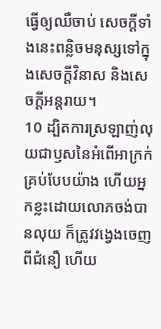ធ្វើឲ្យឈឺចាប់ សេចក្ដីទាំងនេះពន្លិចមនុស្សទៅក្នុងសេចក្ដីវិនាស និងសេចក្ដីអន្តរាយ។
10 ដ្បិតការស្រឡាញ់លុយជាឫសនៃអំពើអាក្រក់គ្រប់បែបយ៉ាង ហើយអ្នកខ្លះដោយលោភចង់បានលុយ ក៏ត្រូវវង្វេងចេញពីជំនឿ ហើយ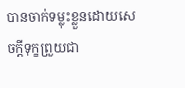បានចាក់ទម្លុះខ្លួនដោយសេចក្ដីទុក្ខព្រួយជា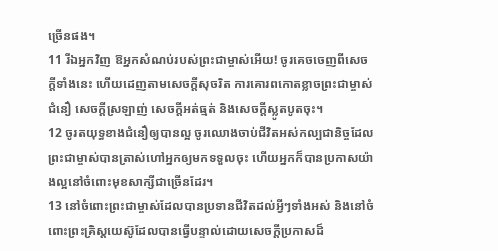ច្រើនផង។
11 រីឯអ្នកវិញ ឱអ្នកសំណប់របស់ព្រះជាម្ចាស់អើយ! ចូរគេចចេញពីសេចក្ដីទាំងនេះ ហើយដេញតាមសេចក្ដីសុចរិត ការគោរពកោតខ្លាចព្រះជាម្ចាស់ ជំនឿ សេចក្ដីស្រឡាញ់ សេចក្ដីអត់ធ្មត់ និងសេចក្ដីស្លូតបូតចុះ។
12 ចូរតយុទ្ធខាងជំនឿឲ្យបានល្អ ចូរឈោងចាប់ជីវិតអស់កល្បជានិច្ចដែលព្រះជាម្ចាស់បានត្រាស់ហៅអ្នកឲ្យមកទទួលចុះ ហើយអ្នកក៏បានប្រកាសយ៉ាងល្អនៅចំពោះមុខសាក្សីជាច្រើនដែរ។
13 នៅចំពោះព្រះជាម្ចាស់ដែលបានប្រទានជីវិតដល់អ្វីៗទាំងអស់ និងនៅចំពោះព្រះគ្រិស្ដយេស៊ូដែលបានធ្វើបន្ទាល់ដោយសេចក្ដីប្រកាសដ៏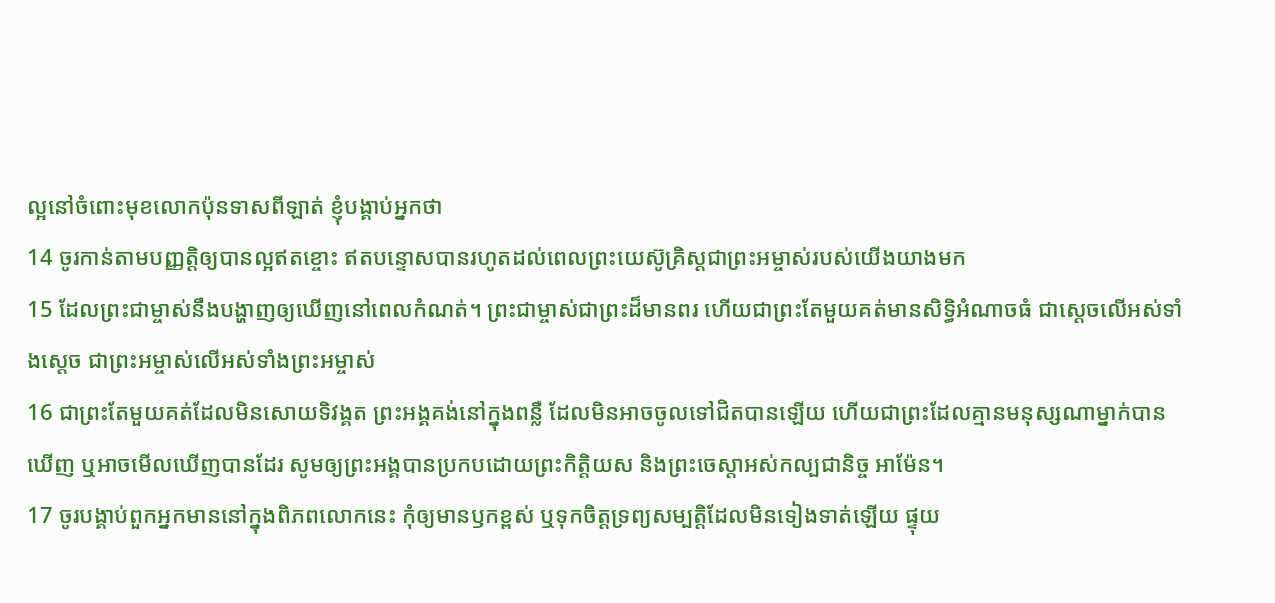ល្អនៅចំពោះមុខលោកប៉ុនទាសពីឡាត់ ខ្ញុំបង្គាប់អ្នកថា
14 ចូរកាន់តាមបញ្ញត្ដិឲ្យបានល្អឥតខ្ចោះ ឥតបន្ទោសបានរហូតដល់ពេលព្រះយេស៊ូគ្រិស្ដជាព្រះអម្ចាស់របស់យើងយាងមក
15 ដែលព្រះជាម្ចាស់នឹងបង្ហាញឲ្យឃើញនៅពេលកំណត់។ ព្រះជាម្ចាស់ជាព្រះដ៏មានពរ ហើយជាព្រះតែមួយគត់មានសិទ្ធិអំណាចធំ ជាស្ដេចលើអស់ទាំងស្ដេច ជាព្រះអម្ចាស់លើអស់ទាំងព្រះអម្ចាស់
16 ជាព្រះតែមួយគត់ដែលមិនសោយទិវង្គត ព្រះអង្គគង់នៅក្នុងពន្លឺ ដែលមិនអាចចូលទៅជិតបានឡើយ ហើយជាព្រះដែលគ្មានមនុស្សណាម្នាក់បានឃើញ ឬអាចមើលឃើញបានដែរ សូមឲ្យព្រះអង្គបានប្រកបដោយព្រះកិត្ដិយស និងព្រះចេស្ដាអស់កល្បជានិច្ច អាម៉ែន។
17 ចូរបង្គាប់ពួកអ្នកមាននៅក្នុងពិភពលោកនេះ កុំឲ្យមានឫកខ្ពស់ ឬទុកចិត្ដទ្រព្យសម្បត្ដិដែលមិនទៀងទាត់ឡើយ ផ្ទុយ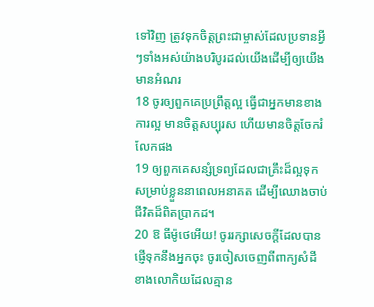ទៅវិញ ត្រូវទុកចិត្ដព្រះជាម្ចាស់ដែលប្រទានអ្វីៗទាំងអស់យ៉ាងបរិបូរដល់យើងដើម្បីឲ្យយើងមានអំណរ
18 ចូរឲ្យពួកគេប្រព្រឹត្ដល្អ ធ្វើជាអ្នកមានខាងការល្អ មានចិត្ដសប្បុរស ហើយមានចិត្ដចែករំលែកផង
19 ឲ្យពួកគេសន្សំទ្រព្យដែលជាគ្រឹះដ៏ល្អទុកសម្រាប់ខ្លួននាពេលអនាគត ដើម្បីឈោងចាប់ជីវិតដ៏ពិតប្រាកដ។
20 ឱ ធីម៉ូថេអើយ! ចូររក្សាសេចក្ដីដែលបានផ្ញើទុកនឹងអ្នកចុះ ចូរចៀសចេញពីពាក្យសំដីខាងលោកិយដែលគ្មាន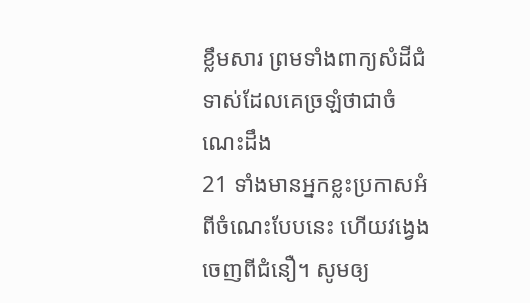ខ្លឹមសារ ព្រមទាំងពាក្យសំដីជំទាស់ដែលគេច្រឡំថាជាចំណេះដឹង
21 ទាំងមានអ្នកខ្លះប្រកាសអំពីចំណេះបែបនេះ ហើយវង្វេងចេញពីជំនឿ។ សូមឲ្យ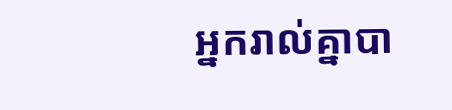អ្នករាល់គ្នាបា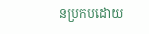នប្រកបដោយ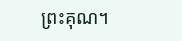ព្រះគុណ។